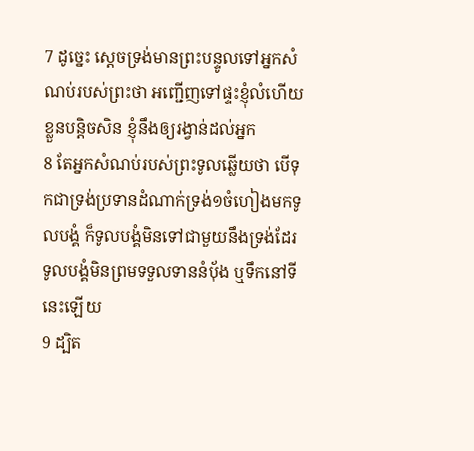7 ដូច្នេះ ស្តេចទ្រង់មានព្រះបន្ទូលទៅអ្នកសំណប់របស់ព្រះថា អញ្ជើញទៅផ្ទះខ្ញុំលំហើយខ្លួនបន្តិចសិន ខ្ញុំនឹងឲ្យរង្វាន់ដល់អ្នក
8 តែអ្នកសំណប់របស់ព្រះទូលឆ្លើយថា បើទុកជាទ្រង់ប្រទានដំណាក់ទ្រង់១ចំហៀងមកទូលបង្គំ ក៏ទូលបង្គំមិនទៅជាមួយនឹងទ្រង់ដែរ ទូលបង្គំមិនព្រមទទួលទាននំបុ័ង ឬទឹកនៅទីនេះឡើយ
9 ដ្បិត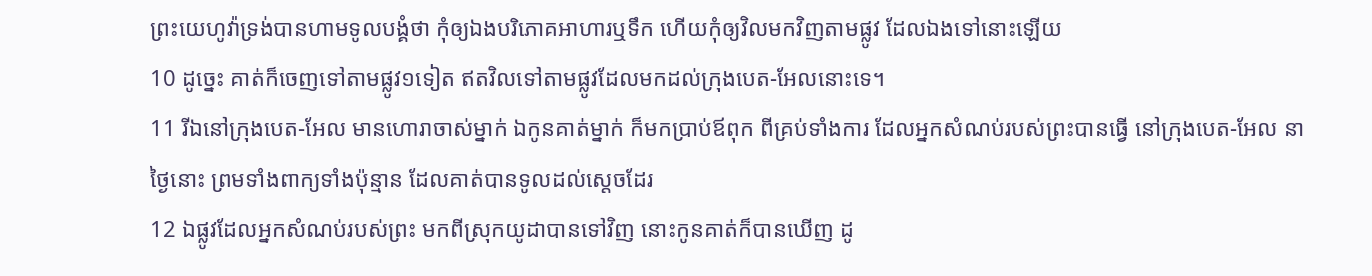ព្រះយេហូវ៉ាទ្រង់បានហាមទូលបង្គំថា កុំឲ្យឯងបរិភោគអាហារឬទឹក ហើយកុំឲ្យវិលមកវិញតាមផ្លូវ ដែលឯងទៅនោះឡើយ
10 ដូច្នេះ គាត់ក៏ចេញទៅតាមផ្លូវ១ទៀត ឥតវិលទៅតាមផ្លូវដែលមកដល់ក្រុងបេត-អែលនោះទេ។
11 រីឯនៅក្រុងបេត-អែល មានហោរាចាស់ម្នាក់ ឯកូនគាត់ម្នាក់ ក៏មកប្រាប់ឪពុក ពីគ្រប់ទាំងការ ដែលអ្នកសំណប់របស់ព្រះបានធ្វើ នៅក្រុងបេត-អែល នាថ្ងៃនោះ ព្រមទាំងពាក្យទាំងប៉ុន្មាន ដែលគាត់បានទូលដល់ស្តេចដែរ
12 ឯផ្លូវដែលអ្នកសំណប់របស់ព្រះ មកពីស្រុកយូដាបានទៅវិញ នោះកូនគាត់ក៏បានឃើញ ដូ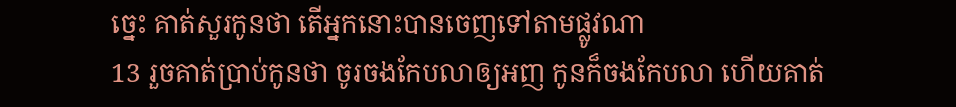ច្នេះ គាត់សួរកូនថា តើអ្នកនោះបានចេញទៅតាមផ្លូវណា
13 រួចគាត់ប្រាប់កូនថា ចូរចងកែបលាឲ្យអញ កូនក៏ចងកែបលា ហើយគាត់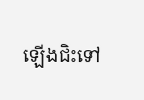ឡើងជិះទៅ